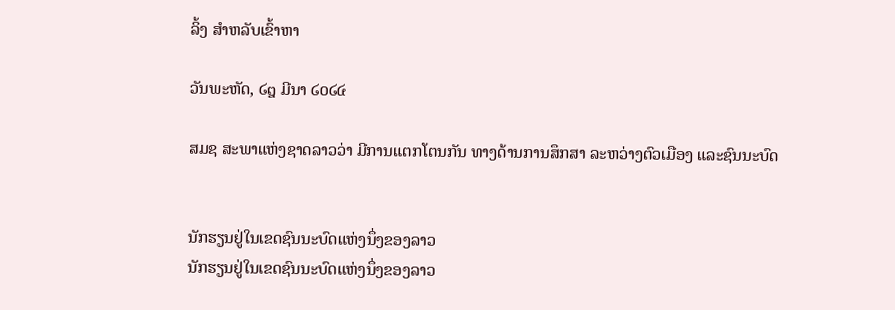ລິ້ງ ສຳຫລັບເຂົ້າຫາ

ວັນພະຫັດ, ໒໘ ມີນາ ໒໐໒໔

ສມຊ ສະພາແຫ່ງຊາດລາວວ່າ ມີການແຕກໂຕນກັນ ທາງດ້ານການສຶກສາ ລະຫວ່າງຕົວເມືອງ ແລະຊົນນະບົດ


ນັກຮຽນຢູ່ໃນເຂດຊົນນະບົດແຫ່ງນຶ່ງຂອງລາວ
ນັກຮຽນຢູ່ໃນເຂດຊົນນະບົດແຫ່ງນຶ່ງຂອງລາວ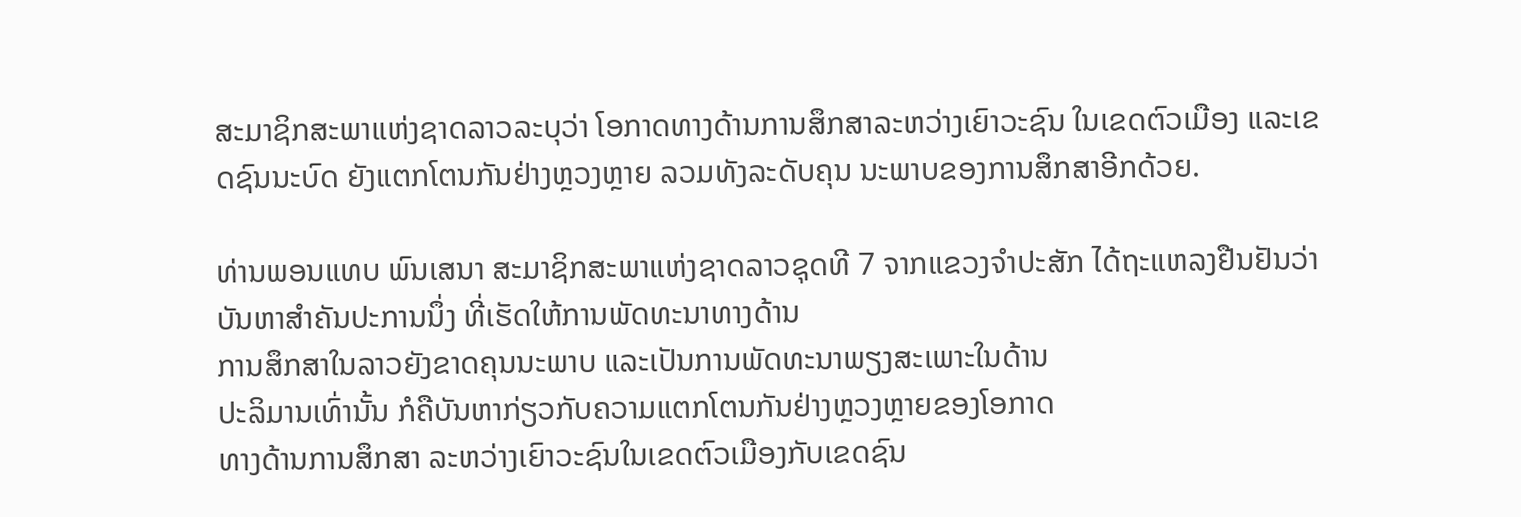ສະມາຊິກສະພາແຫ່ງຊາດລາວລະບຸວ່າ ໂອກາດທາງດ້ານການສຶກສາລະຫວ່າງເຍົາວະຊົນ ໃນເຂດຕົວເມືອງ ແລະເຂດຊົນນະບົດ ຍັງແຕກໂຕນກັນຢ່າງຫຼວງຫຼາຍ ລວມທັງລະດັບຄຸນ ນະພາບຂອງການສຶກສາອີກດ້ວຍ.

ທ່ານພອນແທບ ພົນເສນາ ສະມາຊິກສະພາແຫ່ງຊາດລາວຊຸດທີ 7 ຈາກແຂວງຈຳປະສັກ ໄດ້ຖະແຫລງຢືນຢັນວ່າ ບັນຫາສຳຄັນປະການນຶ່ງ ທີ່ເຮັດໃຫ້ການພັດທະນາທາງດ້ານ
ການສຶກສາໃນລາວຍັງຂາດຄຸນນະພາບ ແລະເປັນການພັດທະນາພຽງສະເພາະໃນດ້ານ
ປະລິມານເທົ່ານັ້ນ ກໍຄືບັນຫາກ່ຽວກັບຄວາມແຕກໂຕນກັນຢ່າງຫຼວງຫຼາຍຂອງໂອກາດ
ທາງດ້ານການສຶກສາ ລະຫວ່າງເຍົາວະຊົນໃນເຂດຕົວເມືອງກັບເຂດຊົນ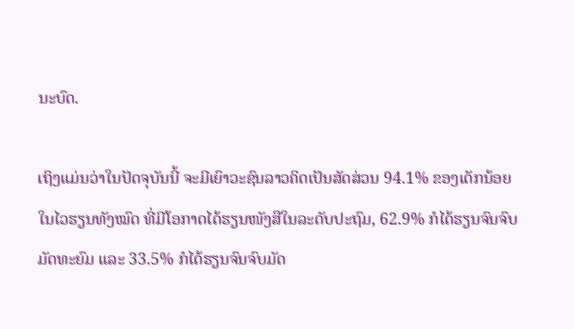ນະບົດ.

ເຖິງແມ່ນວ່າໃນປັດຈຸບັນນີ້ ຈະມີເຍົາວະຊົນລາວຄິດເປັນສັດສ່ວນ 94.1% ຂອງເດັກນ້ອຍ
ໃນໄວຮຽນທັງໝົດ ທີ່ມີໂອກາດໄດ້ຮຽນໜັງສືໃນລະດັບປະຖົມ, 62.9% ກໍໄດ້ຮຽນຈົນຈົບ
ມັດທະຍົມ ແລະ 33.5% ກໍໄດ້ຮຽນຈົນຈົບມັດ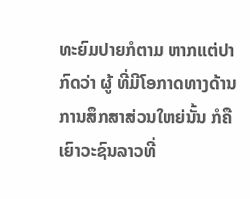ທະຍົມປາຍກໍຕາມ ຫາກແຕ່ປາກົດວ່າ ຜູ້ ທີ່ມີໂອກາດທາງດ້ານການສຶກສາສ່ວນໃຫຍ່ນັ້ນ ກໍຄືເຍົາວະຊົນລາວທີ່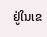ຢູ່ໃນເຂ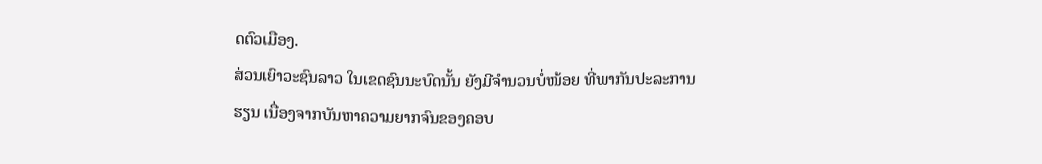ດຕົວເມືອງ.
ສ່ວນເຍົາວະຊົນລາວ ໃນເຂດຊົນນະບົດນັ້ນ ຍັງມີຈໍານວນບໍ່ໜ້ອຍ ທີ່ພາກັນປະລະການ
ຮຽນ ເນື່ອງຈາກບັນຫາຄວາມຍາກຈົນຂອງຄອບ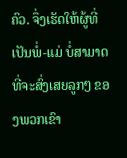ຄົວ. ຈຶ່ງເຮັດໃຫ້ຜູ້ທີ່ເປັນພໍ່-ແມ່ ບໍ່ສາມາດ
ທີ່ຈະສົ່ງເສຍລູກໆ ຂອງພວກເຂົາ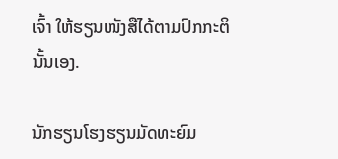ເຈົ້າ ໃຫ້ຮຽນໜັງສືໄດ້ຕາມປົກກະຕິ ນັ້ນເອງ.

ນັກຮຽນໂຮງຮຽນມັດທະຍົມ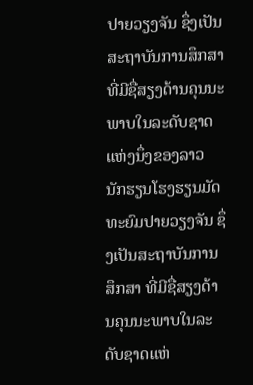ປາຍວຽງຈັນ ຊຶ່ງເປັນສະຖາບັນການສຶກສາ ທີ່ມີຊື່ສຽງດ້ານຄຸນນະພາບໃນລະດັບຊາດແຫ່ງນຶ່ງຂອງລາວ
ນັກຮຽນໂຮງຮຽນມັດທະຍົມປາຍວຽງຈັນ ຊຶ່ງເປັນສະຖາບັນການສຶກສາ ທີ່ມີຊື່ສຽງດ້ານຄຸນນະພາບໃນລະດັບຊາດແຫ່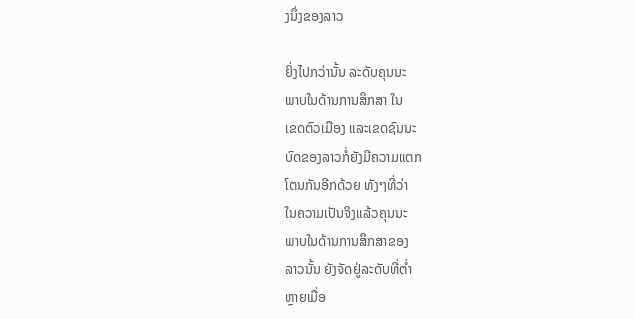ງນຶ່ງຂອງລາວ

ຍິ່ງໄປກວ່ານັ້ນ ລະດັບຄຸນນະ
ພາບໃນດ້ານການສຶກສາ ໃນ
ເຂດຕົວເມືອງ ແລະເຂດຊົນນະ
ບົດຂອງລາວກໍ່ຍັງມີຄວາມແຕກ
ໂຕນກັນອີກດ້ວຍ ທັງໆທີ່ວ່າ
ໃນຄວາມເປັນຈິງແລ້ວຄຸນນະ
ພາບໃນດ້ານການສຶກສາຂອງ
ລາວນັ້ນ ຍັງຈັດຢູ່ລະດັບທີ່ຕໍ່າ
ຫຼາຍເມື່ອ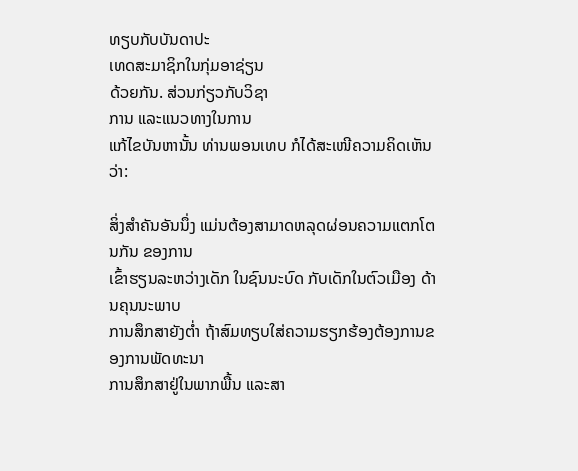ທຽບກັບບັນດາປະ
ເທດສະມາຊິກໃນກຸ່ມອາຊ່ຽນ
ດ້ວຍກັນ. ສ່ວນກ່ຽວກັບວິຊາ
ການ ແລະແນວທາງໃນການ
ແກ້ໄຂບັນຫານັ້ນ ທ່ານພອນເທບ ກໍໄດ້ສະເໜີຄວາມຄິດເຫັນວ່າ:

ສິ່ງສຳຄັນອັນນຶ່ງ ແມ່ນຕ້ອງສາມາດຫລຸດຜ່ອນຄວາມແຕກໂຕນກັນ ຂອງການ
ເຂົ້າຮຽນລະຫວ່າງເດັກ ໃນຊົນນະບົດ ກັບເດັກໃນຕົວເມືອງ ດ້ານຄຸນນະພາບ
ການສຶກສາຍັງຕ່ຳ ຖ້າສົມທຽບໃສ່ຄວາມຮຽກຮ້ອງຕ້ອງການຂອງການພັດທະນາ
ການສຶກສາຢູ່ໃນພາກພື້ນ ແລະສາ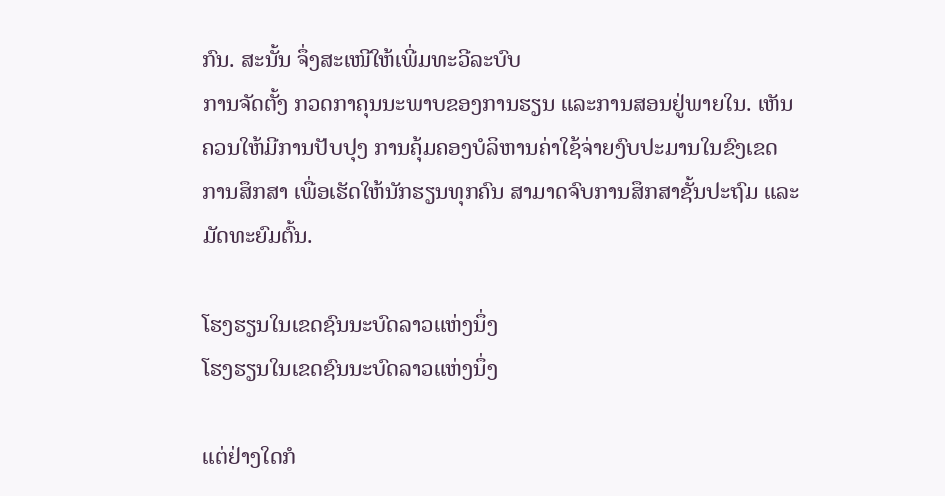ກົນ. ສະນັ້ນ ຈຶ່ງສະເໜີໃຫ້ເພີ່ມທະວີລະບົບ
ການຈັດຕັ້ງ ກວດກາຄຸນນະພາບຂອງການຮຽນ ແລະການສອນຢູ່ພາຍໃນ. ເຫັນ
ຄວນໃຫ້ມີການປັບປຸງ ການຄຸ້ມຄອງບໍລິຫານຄ່າໃຊ້ຈ່າຍງົບປະມານໃນຂົງເຂດ
ການສຶກສາ ເພື່ອເຮັດໃຫ້ນັກຮຽນທຸກຄົນ ສາມາດຈົບການສຶກສາຊັ້ນປະຖົມ ແລະ
ມັດທະຍົມຕົ້ນ.

ໂຮງຮຽນໃນເຂດຊົນນະບົດລາວແຫ່ງນຶ່ງ
ໂຮງຮຽນໃນເຂດຊົນນະບົດລາວແຫ່ງນຶ່ງ

ແຕ່ຢ່າງໃດກໍ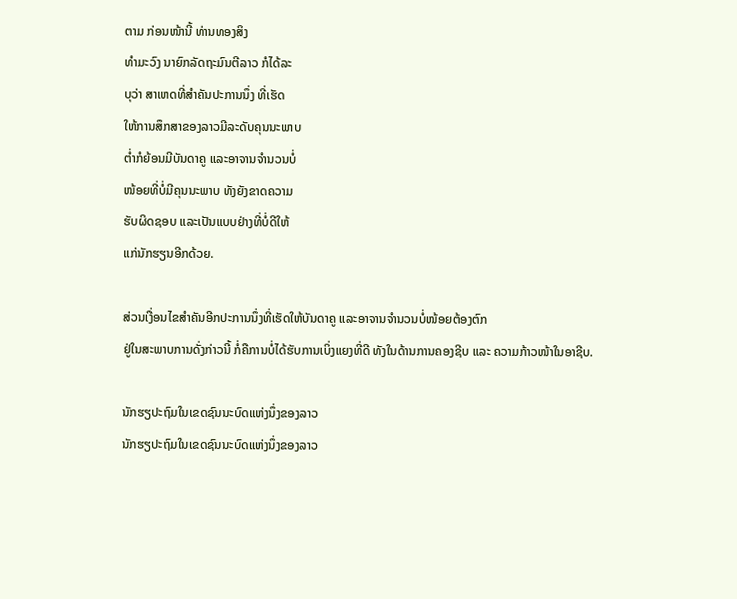ຕາມ ກ່ອນໜ້ານີ້ ທ່ານທອງສິງ
ທໍາມະວົງ ນາຍົກລັດຖະມົນຕີລາວ ກໍໄດ້ລະ
ບຸວ່າ ສາເຫດທີ່ສໍາຄັນປະການນຶ່ງ ທີ່ເຮັດ
ໃຫ້ການສຶກສາຂອງລາວມີລະດັບຄຸນນະພາບ
ຕໍ່າກໍຍ້ອນມີບັນດາຄູ ແລະອາຈານຈໍານວນບໍ່
ໜ້ອຍທີ່ບໍ່ມີຄຸນນະພາບ ທັງຍັງຂາດຄວາມ
ຮັບຜິດຊອບ ແລະເປັນແບບຢ່າງທີ່ບໍ່ດີໃຫ້
ແກ່ນັກຮຽນອີກດ້ວຍ.

ສ່ວນເງື່ອນໄຂສໍາຄັນອີກປະການນຶ່ງທີ່ເຮັດໃຫ້ບັນດາຄູ ແລະອາຈານຈໍານວນບໍ່ໜ້ອຍຕ້ອງຕົກ
ຢູ່ໃນສະພາບການດັ່ງກ່າວນີ້ ກໍ່ຄືການບໍ່ໄດ້ຮັບການເບິ່ງແຍງທີ່ດີ ທັງໃນດ້ານການຄອງຊີບ ແລະ ຄວາມກ້າວໜ້າໃນອາຊີບ.

ນັກຮຽປະຖົມໃນເຂດຊົນນະບົດແຫ່ງນຶ່ງຂອງລາວ
ນັກຮຽປະຖົມໃນເຂດຊົນນະບົດແຫ່ງນຶ່ງຂອງລາວ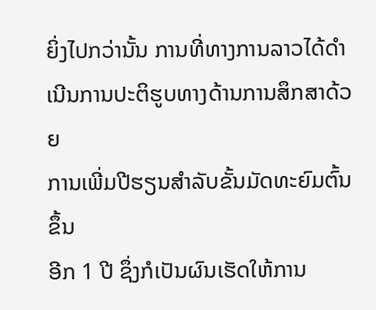ຍິ່ງໄປກວ່ານັ້ນ ການທີ່ທາງການລາວໄດ້ດໍາ
ເນີນການປະຕິຮູບທາງດ້ານການສຶກສາດ້ວຍ
ການເພີ່ມປີຮຽນສໍາລັບຂັ້ນມັດທະຍົມຕົ້ນຂຶ້ນ
ອີກ 1 ປີ ຊຶ່ງກໍເປັນຜົນເຮັດໃຫ້ການ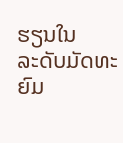ຮຽນໃນ
ລະດັບມັດທະຍົມ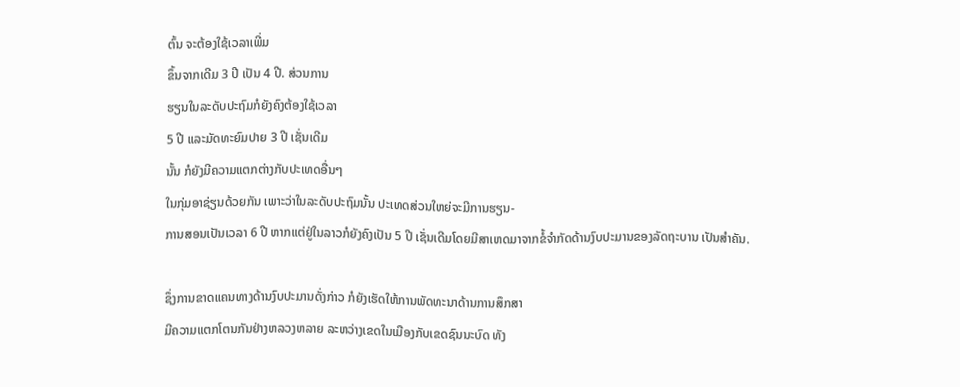ຕົ້ນ ຈະຕ້ອງໃຊ້ເວລາເພີ່ມ
ຂຶ້ນຈາກເດີມ 3 ປີ ເປັນ 4 ປີ. ສ່ວນການ
ຮຽນໃນລະດັບປະຖົມກໍຍັງຄົງຕ້ອງໃຊ້ເວລາ
5 ປີ ແລະມັດທະຍົມປາຍ 3 ປີ ເຊັ່ນເດີມ
ນັ້ນ ກໍຍັງມີຄວາມແຕກຕ່າງກັບປະເທດອື່ນໆ
ໃນກຸ່ມອາຊ່ຽນດ້ວຍກັນ ເພາະວ່າໃນລະດັບປະຖົມນັ້ນ ປະເທດສ່ວນໃຫຍ່ຈະມີການຮຽນ-
ການສອນເປັນເວລາ 6 ປີ ຫາກແຕ່ຢູ່ໃນລາວກໍຍັງຄົງເປັນ 5 ປີ ເຊັ່ນເດີມໂດຍມີສາເຫດມາຈາກຂໍ້ຈໍາກັດດ້ານງົບປະມານຂອງລັດຖະບານ ເປັນສໍາຄັນ.

ຊຶ່ງການຂາດແຄນທາງດ້ານງົບປະມານດັ່ງກ່າວ ກໍຍັງເຮັດໃຫ້ການພັດທະນາດ້ານການສຶກສາ
ມີຄວາມແຕກໂຕນກັນຢ່າງຫລວງຫລາຍ ລະຫວ່າງເຂດໃນເມືອງກັບເຂດຊົນນະບົດ ທັງ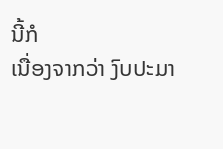ນີ້ກໍ
ເນື່ອງຈາກວ່າ ງົບປະມາ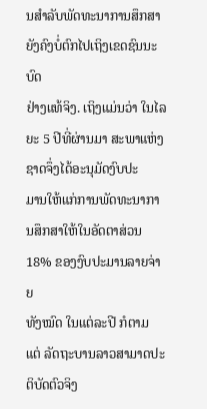ນສໍາລັບພັດທະນາການສຶກສາ ຍັງຄົງບໍ່ຕົກໄປເຖິງເຂດຊົນນະບົດ
ຢ່າງແທ້ຈິງ. ເຖິງແມ່ນວ່າ ໃນໄລຍະ 5 ປີທີ່ຜ່ານມາ ສະພາແຫ່ງຊາດຈຶ່ງໄດ້ອະນຸມັດງົບປະ
ມານໃຫ້ແກ່ການພັດທະນາການສຶກສາໃຫ້ໃນອັດຕາສ່ວນ 18% ຂອງງົບປະມານລາຍຈ່າຍ
ທັງໝົດ ໃນແຕ່ລະປີ ກໍຕາມ ແຕ່ ລັດຖະບານລາວສາມາດປະຕິບັດຕົວຈິງ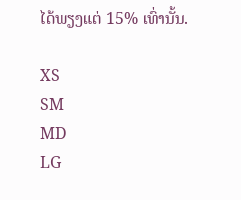ໄດ້ພຽງແຕ່ 15% ເທົ່ານັ້ນ.

XS
SM
MD
LG